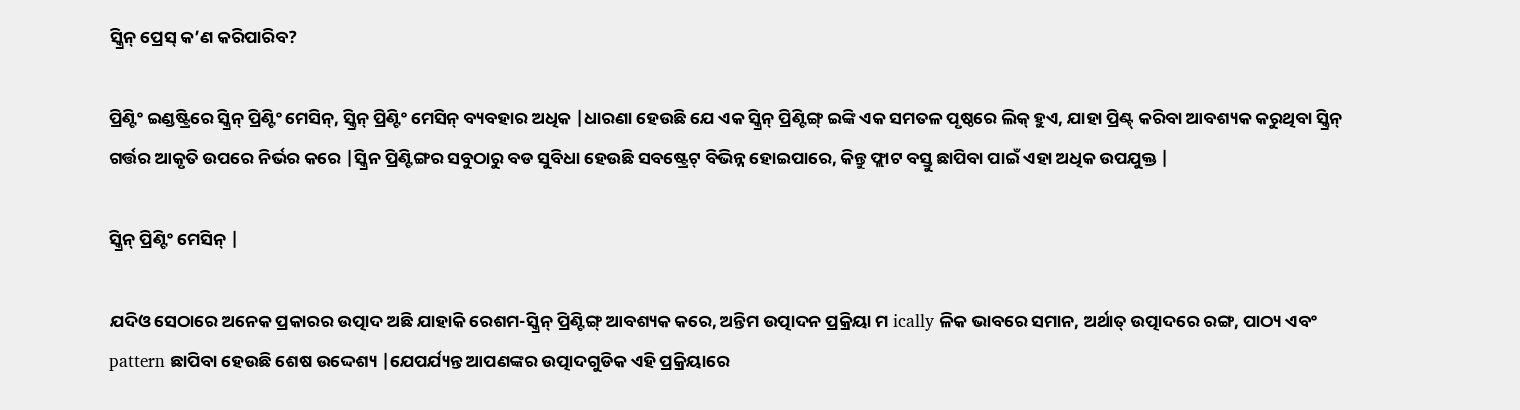ସ୍କ୍ରିନ୍ ପ୍ରେସ୍ କ’ଣ କରିପାରିବ?

ପ୍ରିଣ୍ଟିଂ ଇଣ୍ଡଷ୍ଟ୍ରିରେ ସ୍କ୍ରିନ୍ ପ୍ରିଣ୍ଟିଂ ମେସିନ୍, ସ୍କ୍ରିନ୍ ପ୍ରିଣ୍ଟିଂ ମେସିନ୍ ବ୍ୟବହାର ଅଧିକ |ଧାରଣା ହେଉଛି ଯେ ଏକ ସ୍କ୍ରିନ୍ ପ୍ରିଣ୍ଟିଙ୍ଗ୍ ଇଙ୍କି ଏକ ସମତଳ ପୃଷ୍ଠରେ ଲିକ୍ ହୁଏ, ଯାହା ପ୍ରିଣ୍ଟ୍ କରିବା ଆବଶ୍ୟକ କରୁଥିବା ସ୍କ୍ରିନ୍ ଗର୍ତ୍ତର ଆକୃତି ଉପରେ ନିର୍ଭର କରେ |ସ୍କ୍ରିନ ପ୍ରିଣ୍ଟିଙ୍ଗର ସବୁଠାରୁ ବଡ ସୁବିଧା ହେଉଛି ସବଷ୍ଟ୍ରେଟ୍ ବିଭିନ୍ନ ହୋଇପାରେ, କିନ୍ତୁ ଫ୍ଲାଟ ବସ୍ତୁ ଛାପିବା ପାଇଁ ଏହା ଅଧିକ ଉପଯୁକ୍ତ |

ସ୍କ୍ରିନ୍ ପ୍ରିଣ୍ଟିଂ ମେସିନ୍ |

ଯଦିଓ ସେଠାରେ ଅନେକ ପ୍ରକାରର ଉତ୍ପାଦ ଅଛି ଯାହାକି ରେଶମ-ସ୍କ୍ରିନ୍ ପ୍ରିଣ୍ଟିଙ୍ଗ୍ ଆବଶ୍ୟକ କରେ, ଅନ୍ତିମ ଉତ୍ପାଦନ ପ୍ରକ୍ରିୟା ମ ically ଳିକ ଭାବରେ ସମାନ, ଅର୍ଥାତ୍ ଉତ୍ପାଦରେ ରଙ୍ଗ, ପାଠ୍ୟ ଏବଂ pattern ଛାପିବା ହେଉଛି ଶେଷ ଉଦ୍ଦେଶ୍ୟ |ଯେପର୍ଯ୍ୟନ୍ତ ଆପଣଙ୍କର ଉତ୍ପାଦଗୁଡିକ ଏହି ପ୍ରକ୍ରିୟାରେ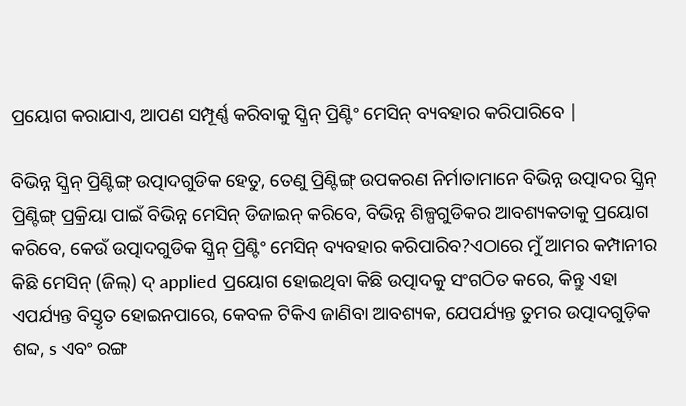ପ୍ରୟୋଗ କରାଯାଏ, ଆପଣ ସମ୍ପୂର୍ଣ୍ଣ କରିବାକୁ ସ୍କ୍ରିନ୍ ପ୍ରିଣ୍ଟିଂ ମେସିନ୍ ବ୍ୟବହାର କରିପାରିବେ |

ବିଭିନ୍ନ ସ୍କ୍ରିନ୍ ପ୍ରିଣ୍ଟିଙ୍ଗ୍ ଉତ୍ପାଦଗୁଡିକ ହେତୁ, ତେଣୁ ପ୍ରିଣ୍ଟିଙ୍ଗ୍ ଉପକରଣ ନିର୍ମାତାମାନେ ବିଭିନ୍ନ ଉତ୍ପାଦର ସ୍କ୍ରିନ୍ ପ୍ରିଣ୍ଟିଙ୍ଗ୍ ପ୍ରକ୍ରିୟା ପାଇଁ ବିଭିନ୍ନ ମେସିନ୍ ଡିଜାଇନ୍ କରିବେ, ବିଭିନ୍ନ ଶିଳ୍ପଗୁଡିକର ଆବଶ୍ୟକତାକୁ ପ୍ରୟୋଗ କରିବେ, କେଉଁ ଉତ୍ପାଦଗୁଡିକ ସ୍କ୍ରିନ୍ ପ୍ରିଣ୍ଟିଂ ମେସିନ୍ ବ୍ୟବହାର କରିପାରିବ?ଏଠାରେ ମୁଁ ଆମର କମ୍ପାନୀର କିଛି ମେସିନ୍ (ଜିଲ୍) ଦ୍ applied ପ୍ରୟୋଗ ହୋଇଥିବା କିଛି ଉତ୍ପାଦକୁ ସଂଗଠିତ କରେ, କିନ୍ତୁ ଏହା ଏପର୍ଯ୍ୟନ୍ତ ବିସ୍ତୃତ ହୋଇନପାରେ, କେବଳ ଟିକିଏ ଜାଣିବା ଆବଶ୍ୟକ, ଯେପର୍ଯ୍ୟନ୍ତ ତୁମର ଉତ୍ପାଦଗୁଡ଼ିକ ଶବ୍ଦ, s ଏବଂ ରଙ୍ଗ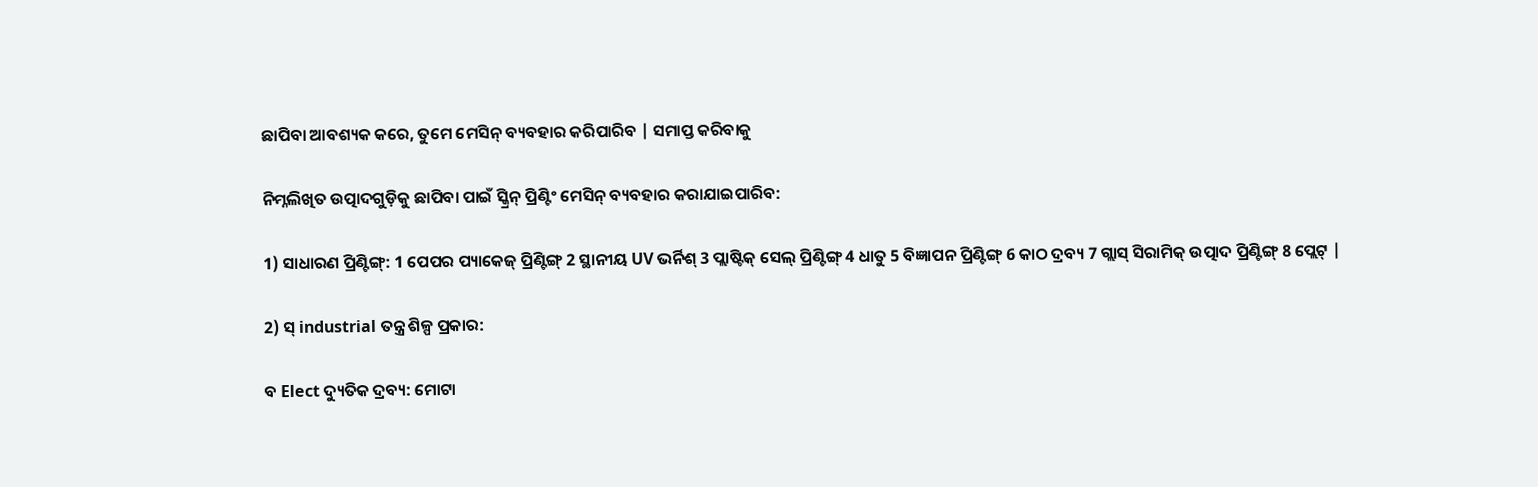ଛାପିବା ଆବଶ୍ୟକ କରେ, ତୁମେ ମେସିନ୍ ବ୍ୟବହାର କରିପାରିବ | ସମାପ୍ତ କରିବାକୁ

ନିମ୍ନଲିଖିତ ଉତ୍ପାଦଗୁଡ଼ିକୁ ଛାପିବା ପାଇଁ ସ୍କ୍ରିନ୍ ପ୍ରିଣ୍ଟିଂ ମେସିନ୍ ବ୍ୟବହାର କରାଯାଇପାରିବ:

1) ସାଧାରଣ ପ୍ରିଣ୍ଟିଙ୍ଗ୍: 1 ପେପର ପ୍ୟାକେଜ୍ ପ୍ରିଣ୍ଟିଙ୍ଗ୍ 2 ସ୍ଥାନୀୟ UV ଭର୍ନିଶ୍ 3 ପ୍ଲାଷ୍ଟିକ୍ ସେଲ୍ ପ୍ରିଣ୍ଟିଙ୍ଗ୍ 4 ଧାତୁ 5 ବିଜ୍ଞାପନ ପ୍ରିଣ୍ଟିଙ୍ଗ୍ 6 କାଠ ଦ୍ରବ୍ୟ 7 ଗ୍ଲାସ୍ ସିରାମିକ୍ ଉତ୍ପାଦ ପ୍ରିଣ୍ଟିଙ୍ଗ୍ 8 ପ୍ଲେଟ୍ |

2) ସ୍ industrial ତନ୍ତ୍ର ଶିଳ୍ପ ପ୍ରକାର:

ବ Elect ଦ୍ୟୁତିକ ଦ୍ରବ୍ୟ: ମୋଟା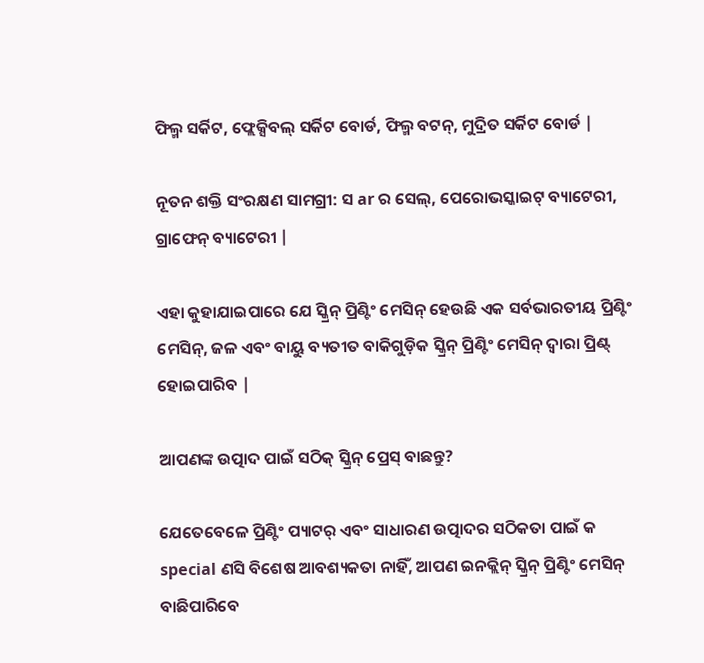ଫିଲ୍ମ ସର୍କିଟ, ଫ୍ଲେକ୍ସିବଲ୍ ସର୍କିଟ ବୋର୍ଡ, ଫିଲ୍ମ ବଟନ୍, ମୁଦ୍ରିତ ସର୍କିଟ ବୋର୍ଡ |

ନୂତନ ଶକ୍ତି ସଂରକ୍ଷଣ ସାମଗ୍ରୀ: ସ ar ର ସେଲ୍, ପେରୋଭସ୍କାଇଟ୍ ବ୍ୟାଟେରୀ, ଗ୍ରାଫେନ୍ ବ୍ୟାଟେରୀ |

ଏହା କୁହାଯାଇପାରେ ଯେ ସ୍କ୍ରିନ୍ ପ୍ରିଣ୍ଟିଂ ମେସିନ୍ ହେଉଛି ଏକ ସର୍ବଭାରତୀୟ ପ୍ରିଣ୍ଟିଂ ମେସିନ୍, ଜଳ ଏବଂ ବାୟୁ ବ୍ୟତୀତ ବାକିଗୁଡ଼ିକ ସ୍କ୍ରିନ୍ ପ୍ରିଣ୍ଟିଂ ମେସିନ୍ ଦ୍ୱାରା ପ୍ରିଣ୍ଟ୍ ହୋଇପାରିବ |

ଆପଣଙ୍କ ଉତ୍ପାଦ ପାଇଁ ସଠିକ୍ ସ୍କ୍ରିନ୍ ପ୍ରେସ୍ ବାଛନ୍ତୁ?

ଯେତେବେଳେ ପ୍ରିଣ୍ଟିଂ ପ୍ୟାଟର୍ ଏବଂ ସାଧାରଣ ଉତ୍ପାଦର ସଠିକତା ପାଇଁ କ special ଣସି ବିଶେଷ ଆବଶ୍ୟକତା ନାହିଁ, ଆପଣ ଇନକ୍ଲିନ୍ ସ୍କ୍ରିନ୍ ପ୍ରିଣ୍ଟିଂ ମେସିନ୍ ବାଛିପାରିବେ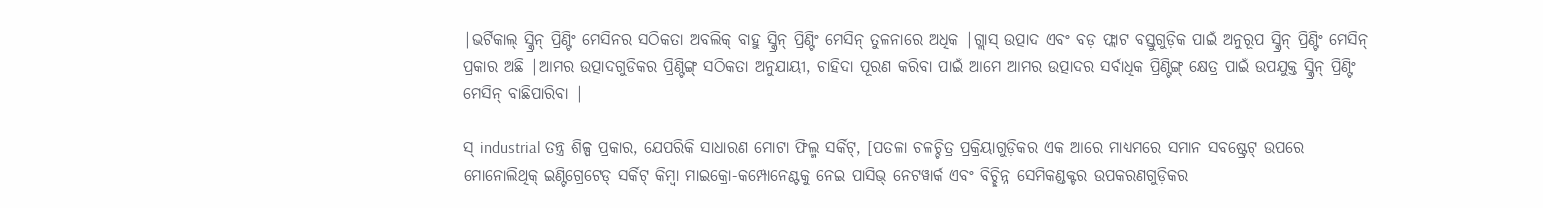|ଭର୍ଟିକାଲ୍ ସ୍କ୍ରିନ୍ ପ୍ରିଣ୍ଟିଂ ମେସିନର ସଠିକତା ଅବଲିକ୍ ବାହୁ ସ୍କ୍ରିନ୍ ପ୍ରିଣ୍ଟିଂ ମେସିନ୍ ତୁଳନାରେ ଅଧିକ |ଗ୍ଲାସ୍ ଉତ୍ପାଦ ଏବଂ ବଡ଼ ଫ୍ଲାଟ ବସ୍ତୁଗୁଡ଼ିକ ପାଇଁ ଅନୁରୂପ ସ୍କ୍ରିନ୍ ପ୍ରିଣ୍ଟିଂ ମେସିନ୍ ପ୍ରକାର ଅଛି |ଆମର ଉତ୍ପାଦଗୁଡିକର ପ୍ରିଣ୍ଟିଙ୍ଗ୍ ସଠିକତା ଅନୁଯାୟୀ, ଚାହିଦା ପୂରଣ କରିବା ପାଇଁ ଆମେ ଆମର ଉତ୍ପାଦର ସର୍ବାଧିକ ପ୍ରିଣ୍ଟିଙ୍ଗ୍ କ୍ଷେତ୍ର ପାଇଁ ଉପଯୁକ୍ତ ସ୍କ୍ରିନ୍ ପ୍ରିଣ୍ଟିଂ ମେସିନ୍ ବାଛିପାରିବା |

ସ୍ industrial ତନ୍ତ୍ର ଶିଳ୍ପ ପ୍ରକାର, ଯେପରିକି ସାଧାରଣ ମୋଟା ଫିଲ୍ମ ସର୍କିଟ୍, [ପତଳା ଚଳଚ୍ଚିତ୍ର ପ୍ରକ୍ରିୟାଗୁଡ଼ିକର ଏକ ଆରେ ମାଧ୍ୟମରେ ସମାନ ସବଷ୍ଟ୍ରେଟ୍ ଉପରେ ମୋନୋଲିଥିକ୍ ଇଣ୍ଟିଗ୍ରେଟେଡ୍ ସର୍କିଟ୍ କିମ୍ବା ମାଇକ୍ରୋ-କମ୍ପୋନେଣ୍ଟକୁ ନେଇ ପାସିଭ୍ ନେଟୱାର୍କ ଏବଂ ବିଚ୍ଛିନ୍ନ ସେମିକଣ୍ଡକ୍ଟର ଉପକରଣଗୁଡ଼ିକର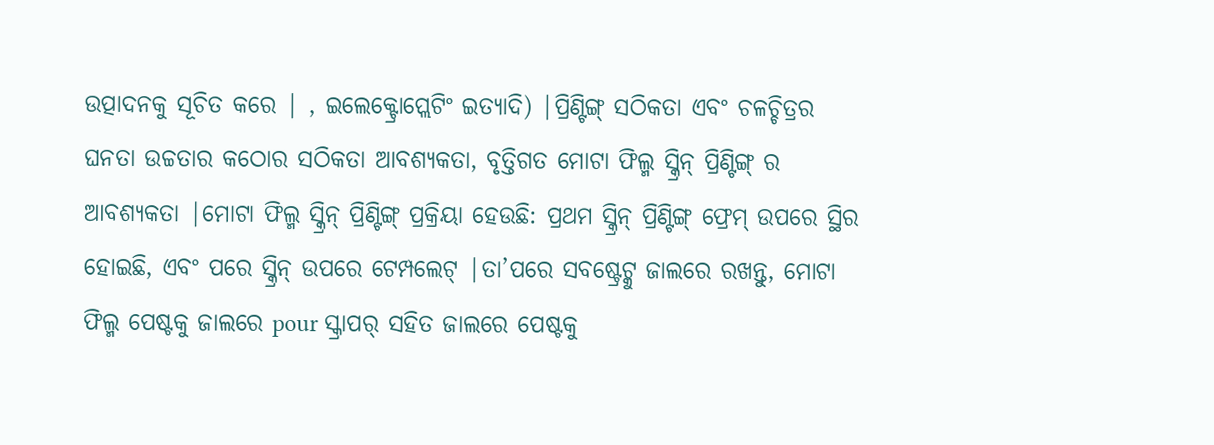ଉତ୍ପାଦନକୁ ସୂଚିତ କରେ | , ଇଲେକ୍ଟ୍ରୋପ୍ଲେଟିଂ ଇତ୍ୟାଦି) |ପ୍ରିଣ୍ଟିଙ୍ଗ୍ ସଠିକତା ଏବଂ ଚଳଚ୍ଚିତ୍ରର ଘନତା ଉଚ୍ଚତାର କଠୋର ସଠିକତା ଆବଶ୍ୟକତା, ବୃତ୍ତିଗତ ମୋଟା ଫିଲ୍ମ ସ୍କ୍ରିନ୍ ପ୍ରିଣ୍ଟିଙ୍ଗ୍ ର ଆବଶ୍ୟକତା |ମୋଟା ଫିଲ୍ମ ସ୍କ୍ରିନ୍ ପ୍ରିଣ୍ଟିଙ୍ଗ୍ ପ୍ରକ୍ରିୟା ହେଉଛି: ପ୍ରଥମ ସ୍କ୍ରିନ୍ ପ୍ରିଣ୍ଟିଙ୍ଗ୍ ଫ୍ରେମ୍ ଉପରେ ସ୍ଥିର ହୋଇଛି, ଏବଂ ପରେ ସ୍କ୍ରିନ୍ ଉପରେ ଟେମ୍ପଲେଟ୍ |ତା’ପରେ ସବଷ୍ଟ୍ରେଟ୍କୁ ଜାଲରେ ରଖନ୍ତୁ, ମୋଟା ଫିଲ୍ମ ପେଷ୍ଟକୁ ଜାଲରେ pour ସ୍କ୍ରାପର୍ ସହିତ ଜାଲରେ ପେଷ୍ଟକୁ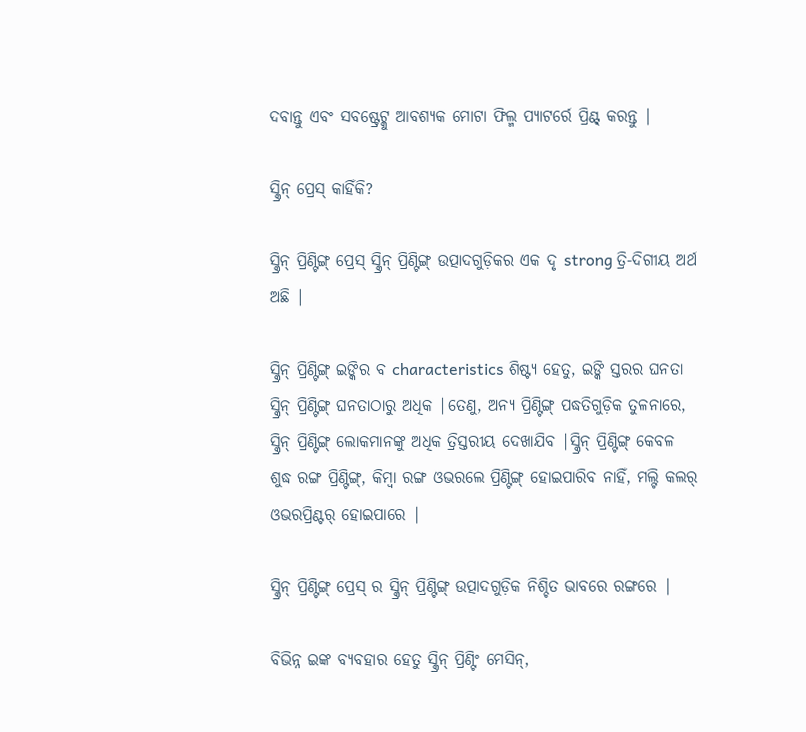ଦବାନ୍ତୁ ଏବଂ ସବଷ୍ଟ୍ରେଟ୍କୁ ଆବଶ୍ୟକ ମୋଟା ଫିଲ୍ମ ପ୍ୟାଟର୍ରେ ପ୍ରିଣ୍ଟ୍ କରନ୍ତୁ |

ସ୍କ୍ରିନ୍ ପ୍ରେସ୍ କାହିଁକି?

ସ୍କ୍ରିନ୍ ପ୍ରିଣ୍ଟିଙ୍ଗ୍ ପ୍ରେସ୍ ସ୍କ୍ରିନ୍ ପ୍ରିଣ୍ଟିଙ୍ଗ୍ ଉତ୍ପାଦଗୁଡ଼ିକର ଏକ ଦୃ strong ତ୍ରି-ଦିଗୀୟ ଅର୍ଥ ଅଛି |

ସ୍କ୍ରିନ୍ ପ୍ରିଣ୍ଟିଙ୍ଗ୍ ଇଙ୍କିର ବ characteristics ଶିଷ୍ଟ୍ୟ ହେତୁ, ଇଙ୍କି ସ୍ତରର ଘନତା ସ୍କ୍ରିନ୍ ପ୍ରିଣ୍ଟିଙ୍ଗ୍ ଘନତାଠାରୁ ଅଧିକ |ତେଣୁ, ଅନ୍ୟ ପ୍ରିଣ୍ଟିଙ୍ଗ୍ ପଦ୍ଧତିଗୁଡ଼ିକ ତୁଳନାରେ, ସ୍କ୍ରିନ୍ ପ୍ରିଣ୍ଟିଙ୍ଗ୍ ଲୋକମାନଙ୍କୁ ଅଧିକ ତ୍ରିସ୍ତରୀୟ ଦେଖାଯିବ |ସ୍କ୍ରିନ୍ ପ୍ରିଣ୍ଟିଙ୍ଗ୍ କେବଳ ଶୁଦ୍ଧ ରଙ୍ଗ ପ୍ରିଣ୍ଟିଙ୍ଗ୍, କିମ୍ବା ରଙ୍ଗ ଓଭରଲେ ପ୍ରିଣ୍ଟିଙ୍ଗ୍ ହୋଇପାରିବ ନାହିଁ, ମଲ୍ଟି କଲର୍ ଓଭରପ୍ରିଣ୍ଟର୍ ହୋଇପାରେ |

ସ୍କ୍ରିନ୍ ପ୍ରିଣ୍ଟିଙ୍ଗ୍ ପ୍ରେସ୍ ର ସ୍କ୍ରିନ୍ ପ୍ରିଣ୍ଟିଙ୍ଗ୍ ଉତ୍ପାଦଗୁଡ଼ିକ ନିଶ୍ଚିତ ଭାବରେ ରଙ୍ଗରେ |

ବିଭିନ୍ନ ଇଙ୍କ ବ୍ୟବହାର ହେତୁ ସ୍କ୍ରିନ୍ ପ୍ରିଣ୍ଟିଂ ମେସିନ୍,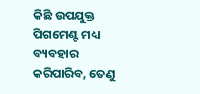କିଛି ଉପଯୁକ୍ତ ପିଗମେଣ୍ଟ ମଧ୍ୟ ବ୍ୟବହାର କରିପାରିବ, ତେଣୁ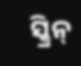ସ୍କ୍ରିନ୍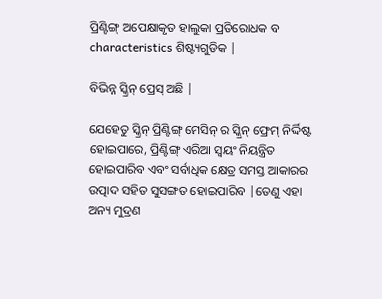ପ୍ରିଣ୍ଟିଙ୍ଗ୍ ଅପେକ୍ଷାକୃତ ହାଲୁକା ପ୍ରତିରୋଧକ ବ characteristics ଶିଷ୍ଟ୍ୟଗୁଡିକ |

ବିଭିନ୍ନ ସ୍କ୍ରିନ୍ ପ୍ରେସ୍ ଅଛି |

ଯେହେତୁ ସ୍କ୍ରିନ୍ ପ୍ରିଣ୍ଟିଙ୍ଗ୍ ମେସିନ୍ ର ସ୍କ୍ରିନ୍ ଫ୍ରେମ୍ ନିର୍ଦ୍ଦିଷ୍ଟ ହୋଇପାରେ, ପ୍ରିଣ୍ଟିଙ୍ଗ୍ ଏରିଆ ସ୍ୱୟଂ ନିୟନ୍ତ୍ରିତ ହୋଇପାରିବ ଏବଂ ସର୍ବାଧିକ କ୍ଷେତ୍ର ସମସ୍ତ ଆକାରର ଉତ୍ପାଦ ସହିତ ସୁସଙ୍ଗତ ହୋଇପାରିବ |ତେଣୁ ଏହା ଅନ୍ୟ ମୁଦ୍ରଣ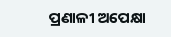ପ୍ରଣାଳୀ ଅପେକ୍ଷା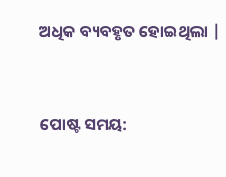ଅଧିକ ବ୍ୟବହୃତ ହୋଇଥିଲା |


ପୋଷ୍ଟ ସମୟ: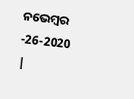ନଭେମ୍ବର -26-2020 |